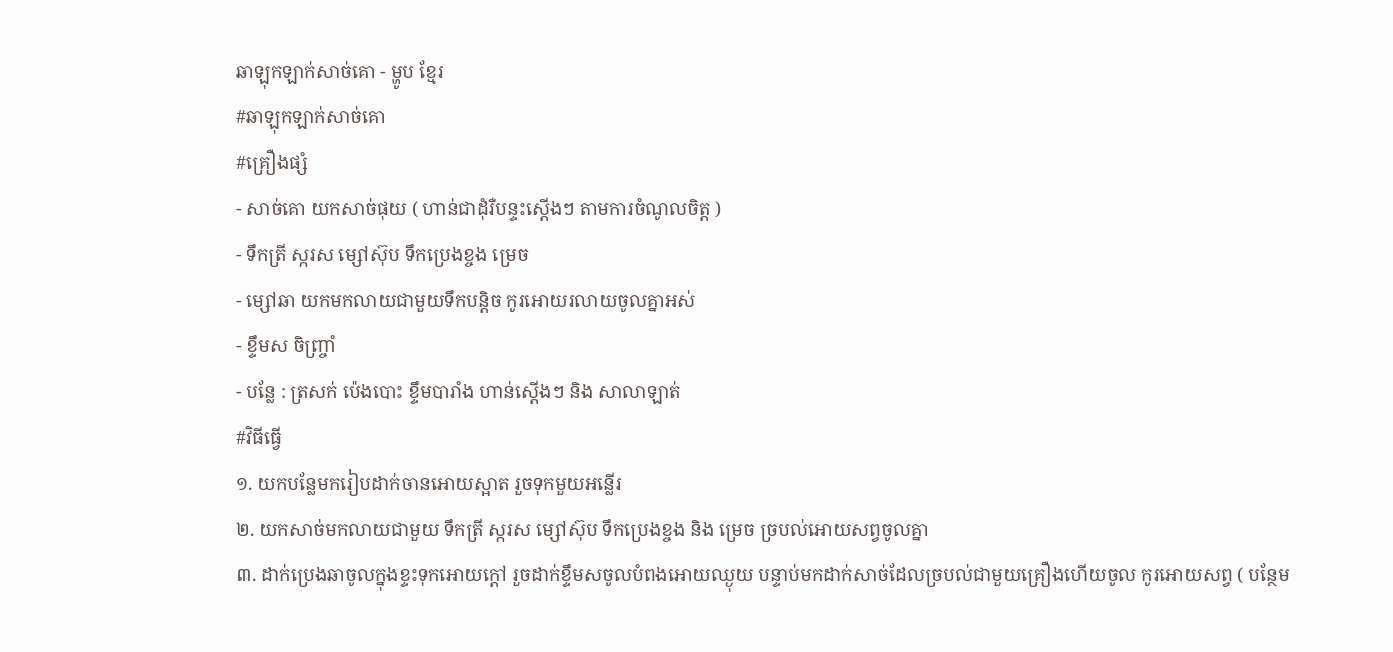ឆាឡុកឡាក់សាច់គោ - ម្ហូប ខ្មែរ
#ឆាឡុកឡាក់សាច់គោ
#គ្រឿងផ្សំ
- សាច់គោ យកសាច់ផុយ ( ហាន់ជាដុំរឺបន្ទះស្ដើងៗ តាមការចំណូលចិត្ត )
- ទឹកត្រី ស្ករស ម្សៅស៊ុប ទឹកប្រេងខ្ចង ម្រេច
- ម្សៅឆា យកមកលាយជាមួយទឹកបន្តិច កូរអោយរលាយចូលគ្នាអស់
- ខ្ទឹមស ចិញ្ច្រាំ
- បន្លែ : ត្រសក់ ប៉េងបោះ ខ្ទឹមបារាំង ហាន់ស្ដើងៗ និង សាលាឡាត់
#វិធីធ្វើ
១. យកបន្លែមករៀបដាក់ចានអោយស្អាត រួចទុកមួយអន្លើរ
២. យកសាច់មកលាយជាមួយ ទឹកត្រី ស្ករស ម្សៅស៊ុប ទឹកប្រេងខ្ចង និង ម្រេច ច្របល់អោយសព្វចូលគ្នា
៣. ដាក់ប្រេងឆាចូលក្នុងខ្ទះទុកអោយក្ដៅ រួចដាក់ខ្ទឹមសចូលបំពងអោយឈ្ងុយ បន្ទាប់មកដាក់សាច់ដែលច្របល់ជាមួយគ្រឿងហើយចូល កូរអោយសព្វ ( បន្ថែម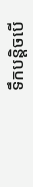ទឹកបន្តិចបើ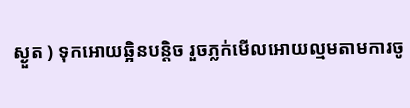ស្ងួត ) ទុកអោយឆ្អិនបន្តិច រួចភ្លក់មើលអោយល្មមតាមការចូ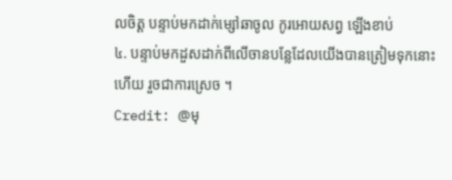លចិត្ត បន្ទាប់មកដាក់ម្សៅឆាចូល កូរអោយសព្វ ឡើងខាប់
៤. បន្ទាប់មកដួសដាក់ពីលើចានបន្លែដែលយើងបានត្រៀមទុកនោះហើយ រួចជាការស្រេច ។
Credit: @មុ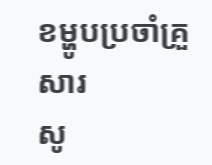ខម្ហូបប្រចាំគ្រួសារ
សូ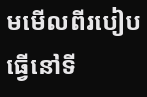មមើលពីរបៀបធ្វើនៅទី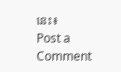នេះ៖
Post a Comment